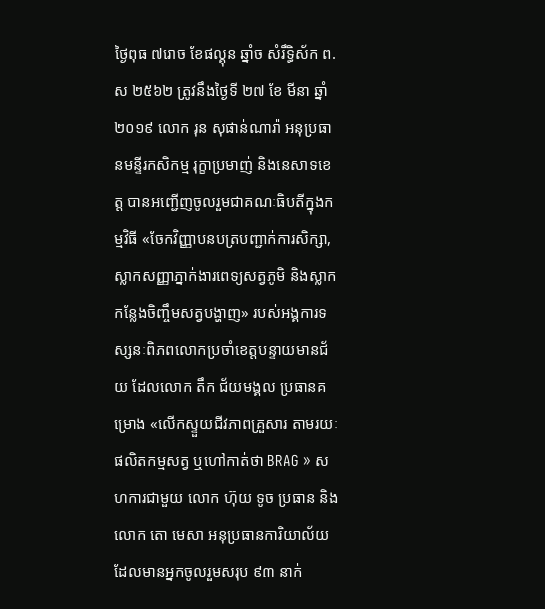ថ្ងៃពុធ ៧រោច ខែផល្គុន ឆ្នាំច សំរឹទ្ធិស័ក ព.ស ២៥៦២ ត្រូវនឹងថ្ងៃទី ២៧ ខែ មីនា ឆ្នាំ២០១៩ លោក រុន សុផាន់ណារ៉ា អនុប្រធានមន្ទីរកសិកម្ម រុក្ខាប្រមាញ់ និងនេសាទខេត្ត បានអញ្ជើញចូលរួមជាគណៈធិបតីក្នុងកម្មវិធី «ចែកវិញ្ញាបនបត្របញ្ជាក់ការសិក្សា, ស្លាកសញ្ញាភ្នាក់ងារពេទ្យសត្វភូមិ និងស្លាកកន្លែងចិញ្ចឹមសត្វបង្ហាញ» របស់អង្គការទស្សនៈពិភពលោកប្រចាំខេត្តបន្ទាយមានជ័យ ដែលលោក តឹក ជ័យមង្គល ប្រធានគម្រោង «លើកស្ទួយជីវភាពគ្រួសារ តាមរយៈផលិតកម្មសត្វ ឬហៅកាត់ថា BRAG » សហការជាមួយ លោក ហ៊ុយ ទូច ប្រធាន និងលោក តោ មេសា អនុប្រធានការិយាល័យ ដែលមានអ្នកចូលរួមសរុប ៩៣ នាក់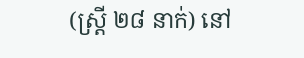(ស្រ្តី ២៨ នាក់) នៅ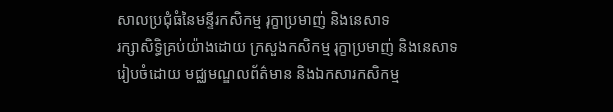សាលប្រជុំធំនៃមន្ទីរកសិកម្ម រុក្ខាប្រមាញ់ និងនេសាទ
រក្សាសិទិ្ធគ្រប់យ៉ាងដោយ ក្រសួងកសិកម្ម រុក្ខាប្រមាញ់ និងនេសាទ
រៀបចំដោយ មជ្ឈមណ្ឌលព័ត៌មាន និងឯកសារកសិកម្ម